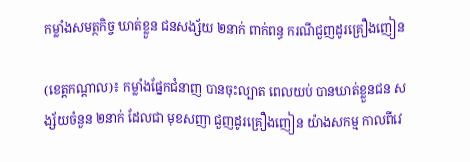កម្លាំងសមត្ថកិច្ច ឃាត់ខ្លួន ជនសង្ស័យ ២នាក់ ពាក់ពន្ធ ករណីជួញដូរគ្រឿងញៀន

(ខេត្តកណ្តាល)៖ កម្លាំងផ្នែកជំនាញ បានចុះល្បាត ពេលយប់ បានឃាត់ខ្លួនជន សង្ស័យចំនួន ២នាក់ ដែលជា មុខសញា ជួញដូរគ្រឿងញៀន យ៉ាងសកម្ម កាលពីវេ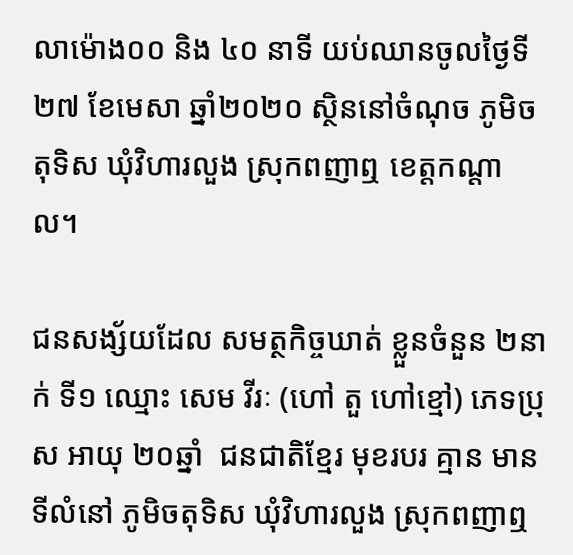លាម៉ោង០០ និង ៤០ នាទី យប់ឈានចូលថ្ងៃទី២៧ ខែមេសា ឆ្នាំ២០២០ ស្ថិននៅចំណុច ភូមិចតុទិស ឃុំវិហារលួង ស្រុកពញាឮ ខេត្តកណ្តាល។

ជនសង្ស័យដែល សមត្ថកិច្ចឃាត់ ខ្លួនចំនួន ២នាក់ ទី១ ឈ្មោះ សេម វីរៈ (ហៅ តួ ហៅខ្មៅ) ភេទប្រុស អាយុ ២០ឆ្នាំ  ជនជាតិខ្មែរ មុខរបរ គ្មាន មានទីលំនៅ ភូមិចតុទិស ឃុំវិហារលួង ស្រុកពញាឮ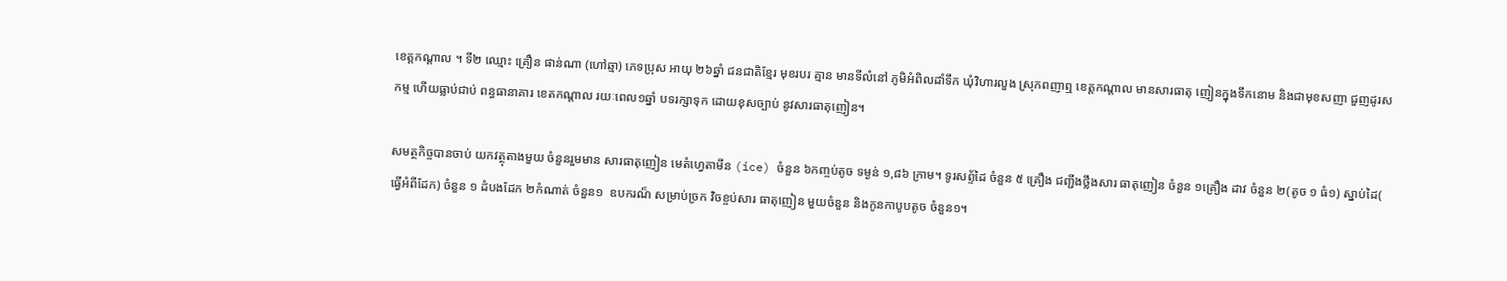ខេត្តកណ្តាល ។ ទី២ ឈ្មោះ គ្រឿន ផាន់ណា (ហៅឆ្មា) ភេទប្រុស អាយុ ២៦ឆ្នាំ ជនជាតិខ្មែរ មុខរបរ គ្មាន មានទីលំនៅ ភូមិអំពិលដាំទឹក ឃុំវិហារលួង ស្រុកពញាឮ ខេត្តកណ្តាល មានសារធាតុ ញៀនក្នុងទឹកនោម និងជាមុខសញា ជួញដូរសកម្ម ហើយធ្លាប់ជាប់ ពន្ធធានាគារ ខេតកណ្តាល រយៈពេល១ឆ្នាំ បទរក្សាទុក ដោយខុសច្បាប់ នូវសារធាតុញៀន។

សមត្ថកិច្ចបានចាប់ យកវត្ថុតាងមួយ ចំនួនរួមមាន សារធាតុញៀន មេតំហ្វេតាមីន (ice) ចំនួន ៦កញ្ចប់តូច ទម្ងន់ ១,៨៦ ក្រាម។ ទូរសព្ទ័ដៃ ចំនួន ៥ គ្រឿង ជញ្ជីងថ្លឹងសារ ធាតុញៀន ចំនួន ១គ្រឿង ដាវ ចំនួន ២(តូច ១ ធំ១) ស្នាប់ដៃ( ធ្វើអំពីដែក) ចំនួន ១ ដំបងដែក ២កំណាត់ ចំនួន១  ឧបករណ៏ សម្រាប់ច្រក វិចខ្ចប់សារ ធាតុញៀន មួយចំនួន និងកូនកាបូបតូច ចំនួន១។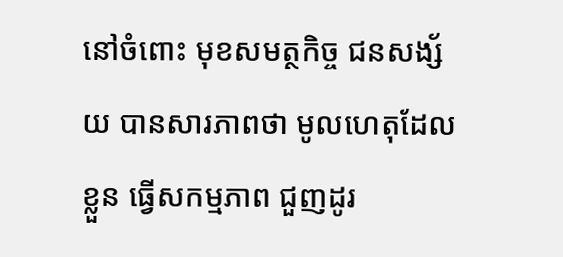នៅចំពោះ មុខសមត្ថកិច្ច ជនសង្ស័យ បានសារភាពថា មូលហេតុដែលខ្លួន ធ្វើសកម្មភាព ជួញដូរ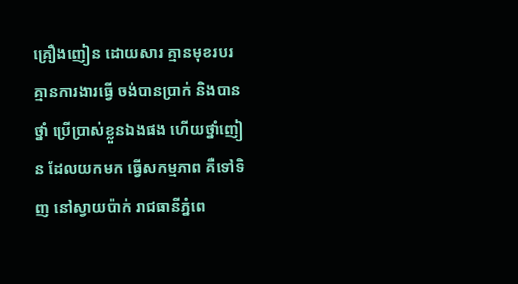គ្រឿងញៀន ដោយសារ គ្មានមុខរបរ គ្មានការងារធ្វើ ចង់បានប្រាក់ និងបានថ្នាំ ប្រើប្រាស់ខ្លួនឯងផង ហើយថ្នាំញៀន ដែលយកមក ធ្វើសកម្មភាព គឺទៅទិញ នៅស្វាយប៉ាក់ រាជធានីភ្នំពេ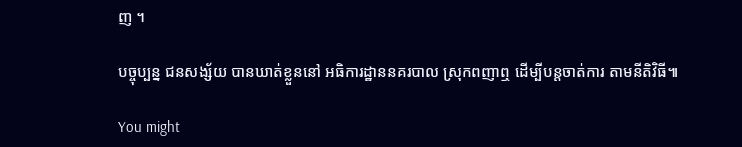ញ ។

បច្ចុប្បន្ន ជនសង្ស័យ បានឃាត់ខ្លួននៅ អធិការដ្ឋាននគរបាល ស្រុកពញាឮ ដើម្បីបន្តចាត់ការ តាមនីតិវិធី៕

You might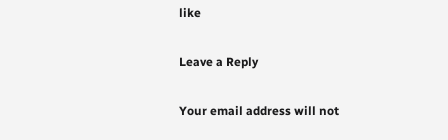like

Leave a Reply

Your email address will not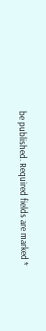be published. Required fields are marked *